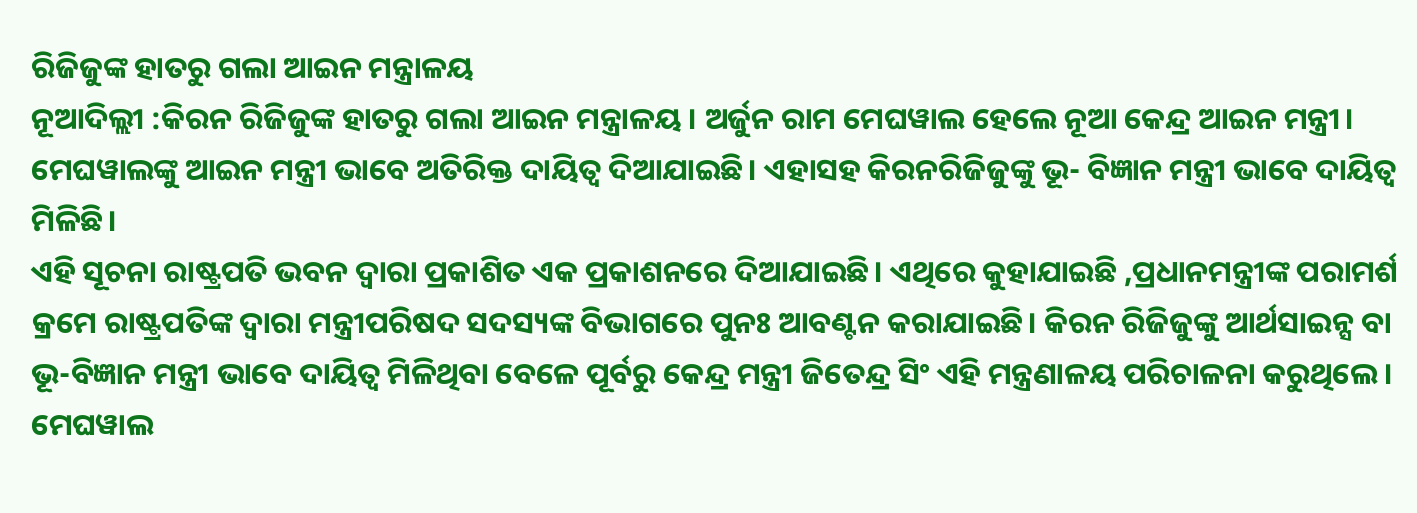ରିଜିଜୁଙ୍କ ହାତରୁ ଗଲା ଆଇନ ମନ୍ତ୍ରାଳୟ
ନୂଆଦିଲ୍ଲୀ :କିରନ ରିଜିଜୁଙ୍କ ହାତରୁ ଗଲା ଆଇନ ମନ୍ତ୍ରାଳୟ । ଅର୍ଜୁନ ରାମ ମେଘୱାଲ ହେଲେ ନୂଆ କେନ୍ଦ୍ର ଆଇନ ମନ୍ତ୍ରୀ। ମେଘୱାଲଙ୍କୁ ଆଇନ ମନ୍ତ୍ରୀ ଭାବେ ଅତିରିକ୍ତ ଦାୟିତ୍ୱ ଦିଆଯାଇଛି। ଏହାସହ କିରନରିଜିଜୁଙ୍କୁ ଭୂ- ବିଜ୍ଞାନ ମନ୍ତ୍ରୀ ଭାବେ ଦାୟିତ୍ୱ ମିଳିଛି।
ଏହି ସୂଚନା ରାଷ୍ଟ୍ରପତି ଭବନ ଦ୍ୱାରା ପ୍ରକାଶିତ ଏକ ପ୍ରକାଶନରେ ଦିଆଯାଇଛି। ଏଥିରେ କୁହାଯାଇଛି ,ପ୍ରଧାନମନ୍ତ୍ରୀଙ୍କ ପରାମର୍ଶ କ୍ରମେ ରାଷ୍ଟ୍ରପତିଙ୍କ ଦ୍ୱାରା ମନ୍ତ୍ରୀପରିଷଦ ସଦସ୍ୟଙ୍କ ବିଭାଗରେ ପୁନଃ ଆବଣ୍ଟନ କରାଯାଇଛି। କିରନ ରିଜିଜୁଙ୍କୁ ଆର୍ଥସାଇନ୍ସ ବା ଭୂ-ବିଜ୍ଞାନ ମନ୍ତ୍ରୀ ଭାବେ ଦାୟିତ୍ୱ ମିଳିଥିବା ବେଳେ ପୂର୍ବରୁ କେନ୍ଦ୍ର ମନ୍ତ୍ରୀ ଜିତେନ୍ଦ୍ର ସିଂ ଏହି ମନ୍ତ୍ରଣାଳୟ ପରିଚାଳନା କରୁଥିଲେ। ମେଘୱାଲ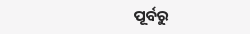ପୂର୍ବରୁ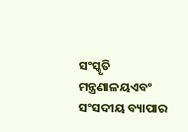ସଂସ୍କୃତି ମନ୍ତ୍ରଣାଳୟଏବଂ ସଂସଦୀୟ ବ୍ୟାପାର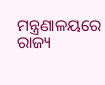ମନ୍ତ୍ରଣାଳୟରେ ରାଜ୍ୟ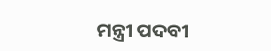ମନ୍ତ୍ରୀ ପଦବୀ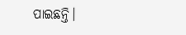ପାଇଛନ୍ତି।